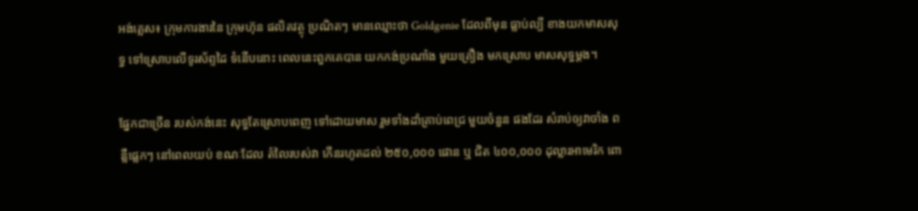អង់គ្លេស៖ ក្រុមការងារនៃ ក្រុមហ៊ុន ផលិតវត្ថុ ប្រណិតៗ មានឈ្មោះថា Goldgenie ដែលពីមុន ធ្លាប់ល្បី ខាងយកមាសសុទ្ធ ទៅស្រោបលើទូរស័ព្ទដៃ ទំនើបនោះ ពេលនេះពួកគេបាន យកកង់ប្រណាំង មួយគ្រឿង មកស្រោប មាសសុទ្ធម្តង។

ផ្នែកជាច្រើន របស់កង់នេះ សុទ្ធតែស្រោបពេញ ទៅដោយមាស រួមទាំងដាំគ្រាប់ពេជ្រ មួយចំនួន ផងដែរ សំរាប់ឲ្យវាចាំង ពន្លឺផ្លេកៗ នៅពេលយប់ ខណៈដែល តំលៃរបស់វា កើនរហូតដល់ ២៥០,០០០ ផោន ឬ ជិត ៤០០,០០០ ដុល្លារអាមេរិក ពោ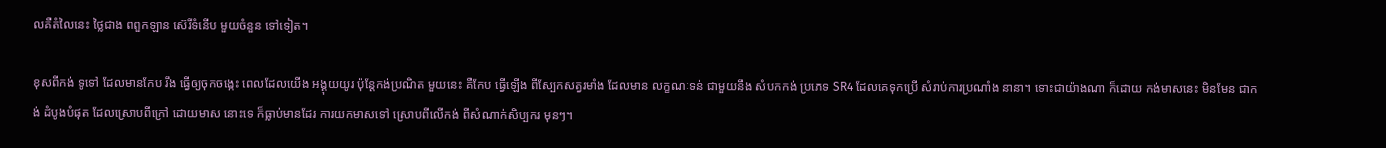លគឺតំលៃនេះ ថ្លៃជាង ពពួកឡាន ស៊េរីទំនើប មួយចំនួន ទៅទៀត។

ខុសពីកង់ ទូទៅ ដែលមានកែប រឹង ធ្វើឲ្យចុកចង្កេះ ពេលដែលយើង អង្គុយយូរ ប៉ុន្តែកង់ប្រណិត មួយនេះ គឺកែប ធ្វើឡើង ពីស្បែកសត្វរមាំង ដែលមាន លក្ខណៈទន់ ជាមួយនឹង សំបកកង់ ប្រភេទ SR4 ដែលគេទុកប្រើ សំរាប់ការប្រណាំង នានា។ ទោះជាយ៉ាងណា ក៏ដោយ កង់មាសនេះ មិនមែន ជាកង់ ដំបូងបំផុត ដែលស្រោបពីក្រៅ ដោយមាស នោះទេ ក៏ធ្លាប់មានដែរ ការយកមាសទៅ ស្រោបពីលើកង់ ពីសំណាក់សិប្បករ មុនៗ។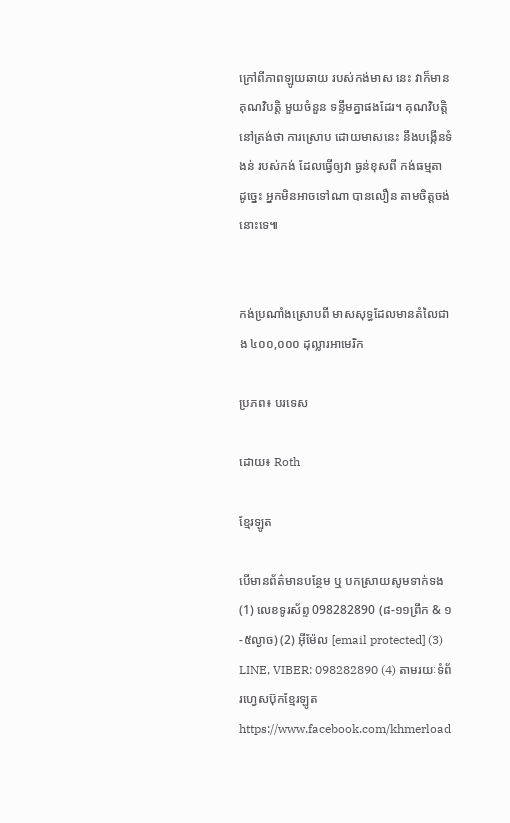ក្រៅពីភាពឡូយឆាយ របស់កង់មាស នេះ វាក៏មាន គុណវិបតិ្ត មួយចំនួន ទន្ទឹមគ្នាផងដែរ។ គុណវិបត្តិ នៅត្រង់ថា ការស្រោប ដោយមាសនេះ នឹងបង្កើនទំងន់ របស់កង់ ដែលធ្វើឲ្យវា ធ្ងន់ខុសពី កង់ធម្មតា ដូច្នេះ អ្នកមិនអាចទៅណា បានលឿន តាមចិត្តចង់នោះទេ៕


កង់ប្រណាំងស្រោបពី មាសសុទ្ធដែលមានតំលៃជាង ៤០០,០០០ ដុល្លារអាមេរិក

ប្រភព៖ បរទេស

ដោយ៖ Roth

ខ្មែរឡូត

បើមានព័ត៌មានបន្ថែម ឬ បកស្រាយសូមទាក់ទង (1) លេខទូរស័ព្ទ 098282890 (៨-១១ព្រឹក & ១-៥ល្ងាច) (2) អ៊ីម៉ែល [email protected] (3) LINE, VIBER: 098282890 (4) តាមរយៈទំព័រហ្វេសប៊ុកខ្មែរឡូត https://www.facebook.com/khmerload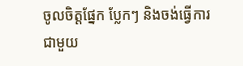ចូលចិត្តផ្នែក ប្លែកៗ និងចង់ធ្វើការជាមួយ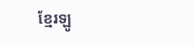ខ្មែរឡូ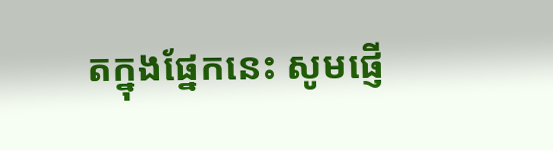តក្នុងផ្នែកនេះ សូមផ្ញើ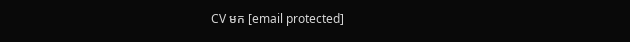CV មក [email protected]